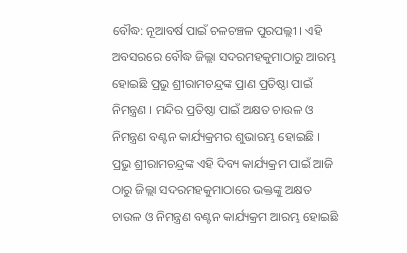ବୌଦ୍ଧ: ନୂଆବର୍ଷ ପାଇଁ ଚଳଚଞ୍ଚଳ ପୁରପଲ୍ଲୀ । ଏହି ଅବସରରେ ବୌଦ୍ଧ ଜିଲ୍ଲା ସଦରମହକୁମାଠାରୁ ଆରମ୍ଭ ହୋଇଛି ପ୍ରଭୁ ଶ୍ରୀରାମଚନ୍ଦ୍ରଙ୍କ ପ୍ରାଣ ପ୍ରତିଷ୍ଠା ପାଇଁ ନିମନ୍ତ୍ରଣ । ମନ୍ଦିର ପ୍ରତିଷ୍ଠା ପାଇଁ ଅକ୍ଷତ ଚାଉଳ ଓ ନିମନ୍ତ୍ରଣ ବଣ୍ଟନ କାର୍ଯ୍ୟକ୍ରମର ଶୁଭାରମ୍ଭ ହୋଇଛି । ପ୍ରଭୁ ଶ୍ରୀରାମଚନ୍ଦ୍ରଙ୍କ ଏହି ଦିବ୍ୟ କାର୍ଯ୍ୟକ୍ରମ ପାଇଁ ଆଜି ଠାରୁ ଜିଲ୍ଲା ସଦରମହକୁମାଠାରେ ଭକ୍ତଙ୍କୁ ଅକ୍ଷତ ଚାଉଳ ଓ ନିମନ୍ତ୍ରଣ ବଣ୍ଟନ କାର୍ଯ୍ୟକ୍ରମ ଆରମ୍ଭ ହୋଇଛି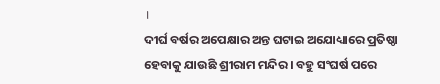।
ଦୀର୍ଘ ବର୍ଷର ଅପେକ୍ଷାର ଅନ୍ତ ଘଟାଇ ଅଯୋଧ୍ୟାରେ ପ୍ରତିଷ୍ଠା ହେବାକୁ ଯାଉଛି ଶ୍ରୀରାମ ମନ୍ଦିର । ବହୁ ସଂଘର୍ଷ ପରେ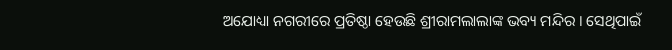ଅଯୋଧ୍ୟା ନଗରୀରେ ପ୍ରତିଷ୍ଠା ହେଉଛି ଶ୍ରୀରାମଲାଲାଙ୍କ ଭବ୍ୟ ମନ୍ଦିର । ସେଥିପାଇଁ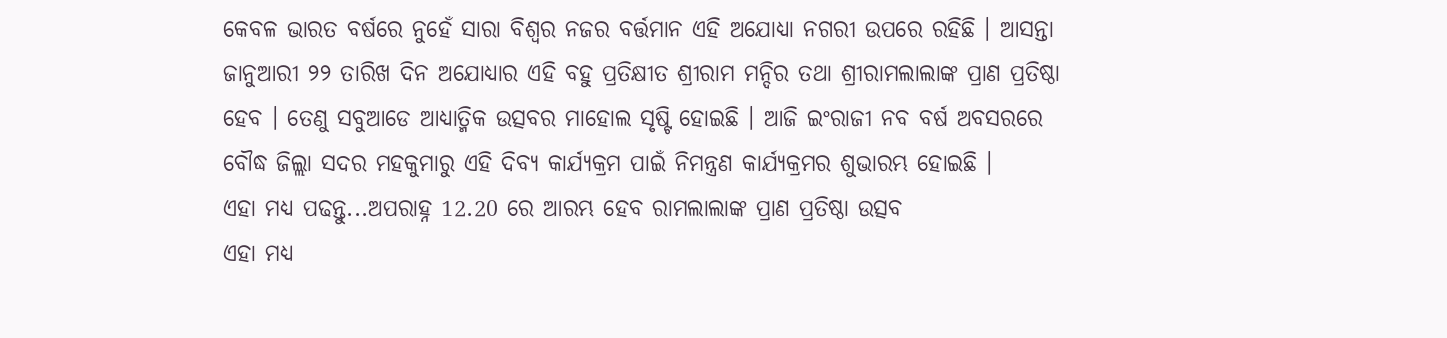କେବଳ ଭାରତ ବର୍ଷରେ ନୁହେଁ ସାରା ବିଶ୍ବର ନଜର ବର୍ତ୍ତମାନ ଏହି ଅଯୋଧ୍ୟା ନଗରୀ ଉପରେ ରହିଛି । ଆସନ୍ତା ଜାନୁଆରୀ ୨୨ ତାରିଖ ଦିନ ଅଯୋଧ୍ୟାର ଏହି ବହୁ ପ୍ରତିକ୍ଷୀତ ଶ୍ରୀରାମ ମନ୍ଦିର ତଥା ଶ୍ରୀରାମଲାଲାଙ୍କ ପ୍ରାଣ ପ୍ରତିଷ୍ଠା ହେବ । ତେଣୁ ସବୁଆଡେ ଆଧ୍ୟାତ୍ମିକ ଉତ୍ସବର ମାହୋଲ ସୃଷ୍ଟି ହୋଇଛି । ଆଜି ଇଂରାଜୀ ନବ ବର୍ଷ ଅବସରରେ ବୌଦ୍ଧ ଜିଲ୍ଲା ସଦର ମହକୁମାରୁ ଏହି ଦିବ୍ୟ କାର୍ଯ୍ୟକ୍ରମ ପାଇଁ ନିମନ୍ତ୍ରଣ କାର୍ଯ୍ୟକ୍ରମର ଶୁଭାରମ୍ଭ ହୋଇଛି ।
ଏହା ମଧ୍ୟ ପଢନ୍ତୁ...ଅପରାହ୍ନ 12.20 ରେ ଆରମ୍ଭ ହେବ ରାମଲାଲାଙ୍କ ପ୍ରାଣ ପ୍ରତିଷ୍ଠା ଉତ୍ସବ
ଏହା ମଧ୍ୟ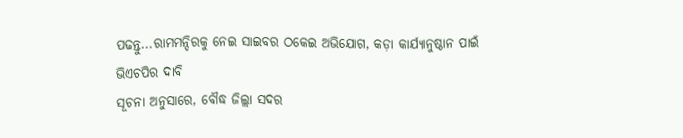ପଢନ୍ତୁ...ରାମମନ୍ଦିରକୁ ନେଇ ସାଇବର ଠକେଇ ଅଭିଯୋଗ, କଡ଼ା କାର୍ଯ୍ୟାନୁଷ୍ଠାନ ପାଇଁ ଭିଏଚପିର ଦାବି
ସୂଚନା ଅନୁସାରେ, ବୌଦ୍ଧ ଜିଲ୍ଲା ସଦର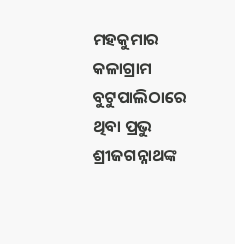ମହକୁମାର କଳାଗ୍ରାମ ବୁଟୁପାଲିଠାରେ ଥିବା ପ୍ରଭୁ ଶ୍ରୀଜଗନ୍ନାଥଙ୍କ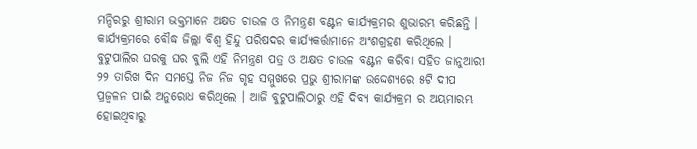ମନ୍ଦିରରୁ ଶ୍ରୀରାମ ଭକ୍ତମାନେ ଅକ୍ଷତ ଚାଉଳ ଓ ନିମନ୍ତ୍ରଣ ବଣ୍ଟନ କାର୍ଯ୍ୟକ୍ରମର ଶୁଭାରମ୍ଭ କରିଛନ୍ତି । କାର୍ଯ୍ୟକ୍ରମରେ ବୌଦ୍ଧ ଜିଲ୍ଲା ବିଶ୍ବ ହିନ୍ଦୁ ପରିଷଦର କାର୍ଯ୍ୟକର୍ତ୍ତାମାନେ ଅଂଶଗ୍ରହଣ କରିଥିଲେ । ବୁଟୁପାଲିର ଘରକୁ ଘର ବୁଲି ଏହି ନିମନ୍ତ୍ରଣ ପତ୍ର ଓ ଅକ୍ଷତ ଚାଉଳ ବଣ୍ଟନ କରିବା ସହିତ ଜାନୁଆରୀ ୨୨ ତାରିଖ ଦିନ ସମସ୍ତେ ନିଜ ନିଜ ଗୃହ ସମ୍ମୁଖରେ ପ୍ରଭୁ ଶ୍ରୀରାମଙ୍କ ଉଦ୍ଦେଶ୍ୟରେ ୫ଟି ଦୀପ ପ୍ରଜ୍ବଳନ ପାଇଁ ଅନୁରୋଧ କରିଥିଲେ । ଆଜି ବୁଟୁପାଲିଠାରୁ ଏହି ଦିବ୍ୟ କାର୍ଯ୍ୟକ୍ରମ ର ଅୟମାରମ୍ଭ ହୋଇଥିବାରୁ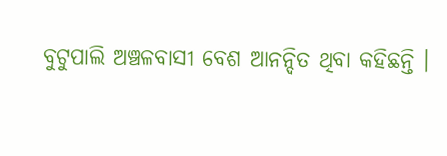ବୁଟୁପାଲି ଅଞ୍ଚଳବାସୀ ବେଶ ଆନନ୍ଦିତ ଥିବା କହିଛନ୍ତି ।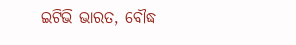ଇଟିଭି ଭାରତ, ବୌଦ୍ଧ